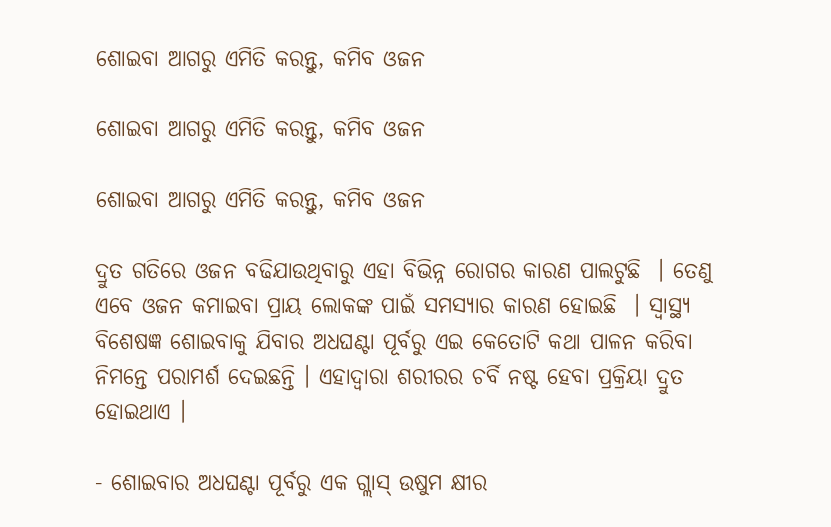ଶୋଇବା ଆଗରୁ ଏମିତି କରନ୍ତୁ, କମିବ ଓଜନ

ଶୋଇବା ଆଗରୁ ଏମିତି କରନ୍ତୁ, କମିବ ଓଜନ

ଶୋଇବା ଆଗରୁ ଏମିତି କରନ୍ତୁ, କମିବ ଓଜନ

ଦ୍ରୁତ ଗତିରେ ଓଜନ ବଢିଯାଉଥିବାରୁ ଏହା ବିଭିନ୍ନ ରୋଗର କାରଣ ପାଲଟୁଛି  । ତେଣୁ ଏବେ ଓଜନ କମାଇବା ପ୍ରାୟ ଲୋକଙ୍କ ପାଇଁ ସମସ୍ୟାର କାରଣ ହୋଇଛି  । ସ୍ୱାସ୍ଥ୍ୟ ବିଶେଷଜ୍ଞ ଶୋଇବାକୁ ଯିବାର ଅଧଘଣ୍ଟା ପୂର୍ବରୁ ଏଇ କେତୋଟି କଥା ପାଳନ କରିବା ନିମନ୍ତେ ପରାମର୍ଶ ଦେଇଛନ୍ତି । ଏହାଦ୍ୱାରା ଶରୀରର ଚର୍ବି ନଷ୍ଟ ହେବା ପ୍ରକ୍ରିୟା ଦ୍ରୁତ ହୋଇଥାଏ ।

- ଶୋଇବାର ଅଧଘଣ୍ଟା ପୂର୍ବରୁ ଏକ ଗ୍ଲାସ୍ ଉଷୁମ କ୍ଷୀର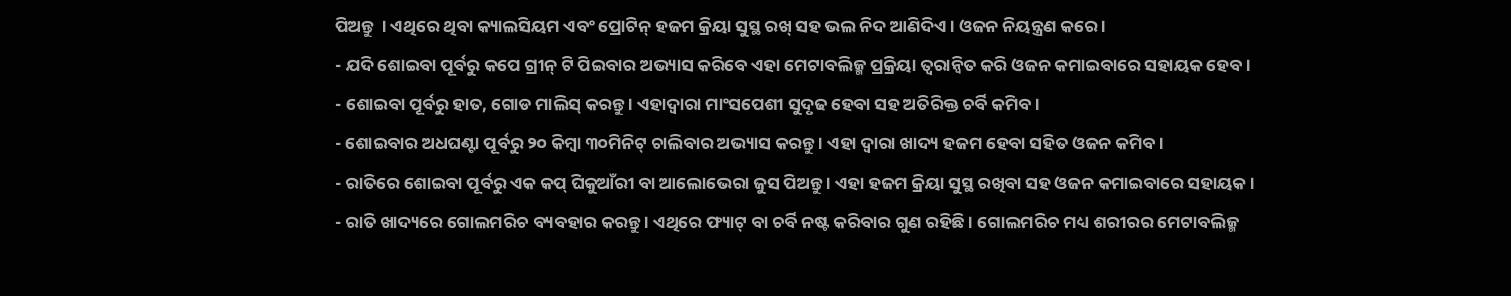ପିଅନ୍ତୁ  । ଏଥିରେ ଥିବା କ୍ୟାଲସିୟମ ଏବଂ ପ୍ରୋଟିନ୍ ହଜମ କ୍ରିୟା ସୁସ୍ଥ ରଖ୍ ସହ ଭଲ ନିଦ ଆଣିଦିଏ । ଓଜନ ନିୟନ୍ତ୍ରଣ କରେ ।
- ଯଦି ଶୋଇବା ପୂର୍ବରୁ କପେ ଗ୍ରୀନ୍ ଟି ପିଇବାର ଅଭ୍ୟାସ କରିବେ ଏହା ମେଟାବଲିଜ୍ମ ପ୍ରକ୍ରିୟା ତ୍ୱରାନ୍ୱିତ କରି ଓଜନ କମାଇବାରେ ସହାୟକ ହେବ।
- ଶୋଇବା ପୂର୍ବରୁ ହାତ, ଗୋଡ ମାଲିସ୍ କରନ୍ତୁ । ଏହାଦ୍ୱାରା ମାଂସପେଶୀ ସୁଦୃଢ ହେବା ସହ ଅତିରିକ୍ତ ଚର୍ବି କମିବ ।
- ଶୋଇବାର ଅଧଘଣ୍ଟା ପୂର୍ବରୁ ୨୦ କିମ୍ବା ୩୦ମିନିଟ୍ ଚାଲିବାର ଅଭ୍ୟାସ କରନ୍ତୁ । ଏହା ଦ୍ୱାରା ଖାଦ୍ୟ ହଜମ ହେବା ସହିତ ଓଜନ କମିବ ।
- ରାତିରେ ଶୋଇବା ପୂର୍ବରୁ ଏକ କପ୍ ଘିକୁଆଁରୀ ବା ଆଲୋଭେରା ଜୁସ ପିଅନ୍ତୁ । ଏହା ହଜମ କ୍ରିୟା ସୁସ୍ଥ ରଖିବା ସହ ଓଜନ କମାଇବାରେ ସହାୟକ ।
- ରାତି ଖାଦ୍ୟରେ ଗୋଲମରିଚ ବ୍ୟବହାର କରନ୍ତୁ । ଏଥିରେ ଫ୍ୟାଟ୍ ବା ଚର୍ବି ନଷ୍ଟ କରିବାର ଗୁଣ ରହିଛି । ଗୋଲମରିଚ ମଧ୍ୟ ଶରୀରର ମେଟାବଲିଜ୍ମ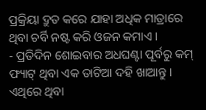ପ୍ରକ୍ରିୟା ଦ୍ରୁତ କରେ ଯାହା ଅଧିକ ମାତ୍ରାରେ ଥିବା ଚର୍ବି ନଷ୍ଟ କରି ଓଜନ କମାଏ ।
- ପ୍ରତିଦିନ ଶୋଇବାର ଅଧଘଣ୍ଟା ପୂର୍ବରୁ କମ୍ ଫ୍ୟାଟ୍ ଥିବା ଏକ ତାଟିଆ ଦହି ଖାଆନ୍ତୁ । ଏଥିରେ ଥିବା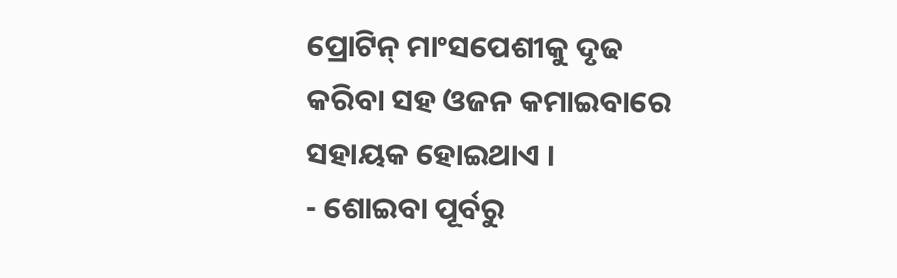ପ୍ରୋଟିନ୍ ମାଂସପେଶୀକୁ ଦୃଢ କରିବା ସହ ଓଜନ କମାଇବାରେ ସହାୟକ ହୋଇଥାଏ ।
- ଶୋଇବା ପୂର୍ବରୁ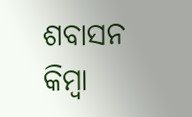ଶବାସନ କିମ୍ବା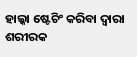ହାଲ୍କା ଷ୍ଟେଚିଂ କରିବା ଦ୍ୱାରା ଶରୀରକ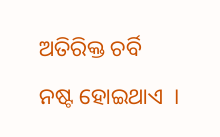ଅତିରିକ୍ତ ଚର୍ବି ନଷ୍ଟ ହୋଇଥାଏ  ।